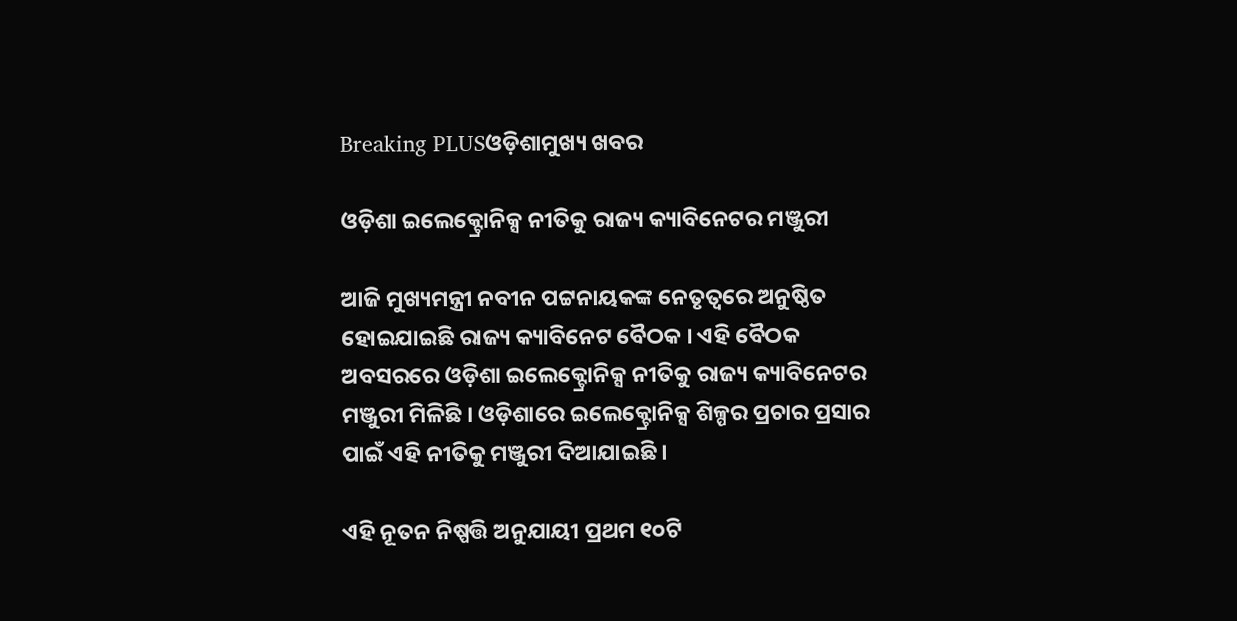Breaking PLUSଓଡ଼ିଶାମୁଖ୍ୟ ଖବର

ଓଡ଼ିଶା ଇଲେକ୍ଟ୍ରୋନିକ୍ସ ନୀତିକୁ ରାଜ୍ୟ କ୍ୟାବିନେଟର ମଞ୍ଜୁରୀ

ଆଜି ମୁଖ୍ୟମନ୍ତ୍ରୀ ନବୀନ ପଟ୍ଟନାୟକଙ୍କ ନେତୃତ୍ୱରେ ଅନୁଷ୍ଠିତ ହୋଇଯାଇଛି ରାଜ୍ୟ କ୍ୟାବିନେଟ ବୈଠକ । ଏହି ବୈଠକ ଅବସରରେ ଓଡ଼ିଶା ଇଲେକ୍ଟ୍ରୋନିକ୍ସ ନୀତିକୁ ରାଜ୍ୟ କ୍ୟାବିନେଟର ମଞ୍ଜୁରୀ ମିଳିଛି । ଓଡ଼ିଶାରେ ଇଲେକ୍ଟ୍ରୋନିକ୍ସ ଶିଳ୍ପର ପ୍ରଚାର ପ୍ରସାର ପାଇଁ ଏହି ନୀତିକୁ ମଞ୍ଜୁରୀ ଦିଆଯାଇଛି ।

ଏହି ନୂତନ ନିଷ୍ପତ୍ତି ଅନୁଯାୟୀ ପ୍ରଥମ ୧୦ଟି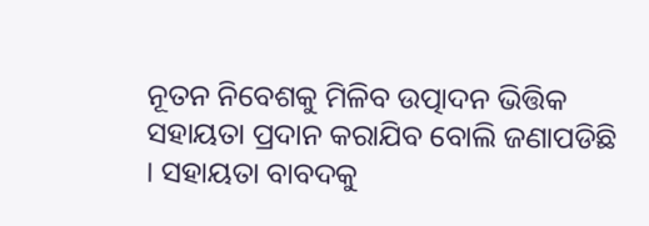ନୂତନ ନିବେଶକୁ ମିଳିବ ଉତ୍ପାଦନ ଭିତ୍ତିକ ସହାୟତା ପ୍ରଦାନ କରାଯିବ ବୋଲି ଜଣାପଡିଛି । ସହାୟତା ବାବଦକୁ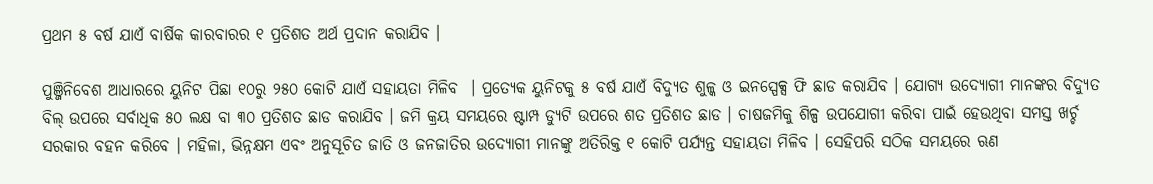ପ୍ରଥମ ୫ ବର୍ଷ ଯାଏଁ ବାର୍ଷିକ କାରବାରର ୧ ପ୍ରତିଶତ ଅର୍ଥ ପ୍ରଦାନ କରାଯିବ ।

ପୁଞ୍ଜିନିବେଶ ଆଧାରରେ ୟୁନିଟ ପିଛା ୧୦ରୁ ୨୫୦ କୋଟି ଯାଏଁ ସହାୟତା ମିଳିବ  । ପ୍ରତ୍ୟେକ ୟୁନିଟକୁ ୫ ବର୍ଷ ଯାଏଁ ବିଦ୍ୟୁତ ଶୁଳ୍କ ଓ ଇନସ୍ପେକ୍ସ ଫି ଛାଡ କରାଯିବ । ଯୋଗ୍ୟ ଉଦ୍ୟୋଗୀ ମାନଙ୍କର ବିଦ୍ୟୁତ ବିଲ୍ ଉପରେ ସର୍ବାଧିକ ୫୦ ଲକ୍ଷ ବା ୩୦ ପ୍ରତିଶତ ଛାଡ କରାଯିବ । ଜମି କ୍ରୟ ସମୟରେ ଷ୍ଟାମ୍ପ ଡ୍ୟୁଟି ଉପରେ ଶତ ପ୍ରତିଶତ ଛାଡ । ଚାଷଜମିକୁ ଶିଳ୍ପ ଉପଯୋଗୀ କରିବା ପାଇଁ ହେଉଥିବା ସମସ୍ତ ଖର୍ଚ୍ଚ ସରକାର ବହନ କରିବେ । ମହିଳା, ଭିନ୍ନକ୍ଷମ ଏବଂ ଅନୁସୂଚିତ ଜାତି ଓ ଜନଜାତିର ଉଦ୍ୟୋଗୀ ମାନଙ୍କୁ ଅତିରିକ୍ତ ୧ କୋଟି ପର୍ଯ୍ୟନ୍ତ ସହାୟତା ମିଳିବ । ସେହିପରି ସଠିକ ସମୟରେ ଋଣ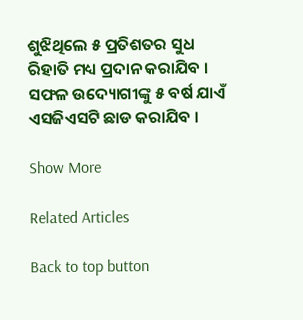ଶୁଝିଥିଲେ ୫ ପ୍ରତିଶତର ସୁଧ ରିହାତି ମଧ୍ୟ ପ୍ରଦାନ କରାଯିବ । ସଫଳ ଉଦ୍ୟୋଗୀଙ୍କୁ ୫ ବର୍ଷ ଯାଏଁ ଏସଜିଏସଟି ଛାଡ କରାଯିବ ।

Show More

Related Articles

Back to top button